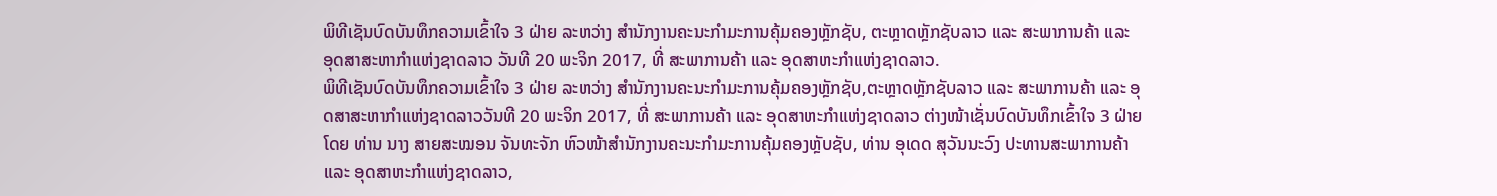ພິທີເຊັນບົດບັນທຶກຄວາມເຂົ້າໃຈ 3 ຝ່າຍ ລະຫວ່າງ ສໍານັກງານຄະນະກໍາມະການຄຸ້ມຄອງຫຼັກຊັບ, ຕະຫຼາດຫຼັກຊັບລາວ ແລະ ສະພາການຄ້າ ແລະ ອຸດສາສະຫາກໍາແຫ່ງຊາດລາວ ວັນທີ 20 ພະຈິກ 2017, ທີ່ ສະພາການຄ້າ ແລະ ອຸດສາຫະກໍາແຫ່ງຊາດລາວ.
ພິທີເຊັນບົດບັນທຶກຄວາມເຂົ້າໃຈ 3 ຝ່າຍ ລະຫວ່າງ ສໍານັກງານຄະນະກໍາມະການຄຸ້ມຄອງຫຼັກຊັບ,ຕະຫຼາດຫຼັກຊັບລາວ ແລະ ສະພາການຄ້າ ແລະ ອຸດສາສະຫາກໍາແຫ່ງຊາດລາວວັນທີ 20 ພະຈິກ 2017, ທີ່ ສະພາການຄ້າ ແລະ ອຸດສາຫະກໍາແຫ່ງຊາດລາວ ຕ່າງໜ້າເຊັ່ນບົດບັນທຶກເຂົ້າໃຈ 3 ຝ່າຍໂດຍ ທ່ານ ນາງ ສາຍສະໝອນ ຈັນທະຈັກ ຫົວໜ້າສຳນັກງານຄະນະກຳມະການຄຸ້ມຄອງຫຼັບຊັບ, ທ່ານ ອຸເດດ ສຸວັນນະວົງ ປະທານສະພາການຄ້າ ແລະ ອຸດສາຫະກຳແຫ່ງຊາດລາວ,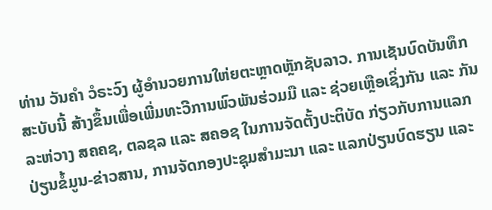ທ່ານ ວັນຄຳ ວໍຣະວົງ ຜູ້ອຳນວຍການໃຫ່ຍຕະຫຼາດຫຼັກຊັບລາວ. ການເຊັນບົດບັນທຶກສະບັບນີ້ ສ້າງຂຶ້ນເພື່ອເພີ່ມທະວີການພົວພັນຮ່ວມມື ແລະ ຊ່ວຍເຫຼືອເຊິ່ງກັນ ແລະ ກັນ ລະຫ່ວາງ ສຄຄຊ, ຕລຊລ ແລະ ສຄອຊ ໃນການຈັດຕັ້ງປະຕິບັດ ກ່ຽວກັບການແລກປ່ຽນຂໍ້ມູນ-ຂ່າວສານ, ການຈັດກອງປະຊຸມສຳມະນາ ແລະ ແລກປ່ຽນບົດຮຽນ ແລະ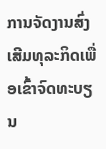ການຈັດງານສົ່ງເສີມທຸລະກິດເພື່ອເຂົ້າຈົດທະບຽນ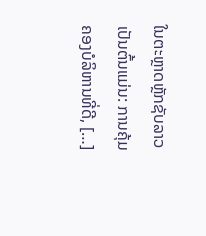ໃນຕະຫຼາດຫຼັກຊັບລາວ ເປັນຕົ້ນແມ່ນ: ການຄຸ້ມຄອງບໍລິຫານທີ່ດີ, […]